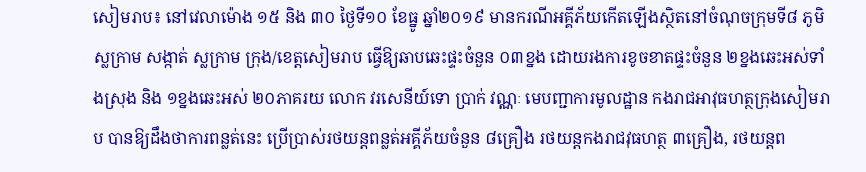សៀមរាប៖ នៅវេលាម៉ោង ១៥ និង ៣០ ថ្ងៃទី១០ ខែធ្នូ ឆ្នាំ២០១៩ មានករណីអគ្គីភ័យកើតឡើងស្ថិតនៅចំណុចក្រុមទី៨ ភូមិស្លក្រាម សង្កាត់ ស្លក្រាម ក្រុង/ខេត្តសៀមរាប ធ្វើឱ្យឆាបឆេះផ្ទះចំនួន ០៣ខ្នង ដោយរងការខូចខាតផ្ទះចំនួន ២ខ្នងឆេះអស់ទាំងស្រុង និង ១ខ្នងឆេះអស់ ២០ភាគរយ លោក វរសេនីយ៍ទោ ប្រាក់ វណ្ណៈ មេបញ្ជាការមូលដ្ឋាន កងរាជអាវុធហត្ថក្រុងសៀមរាប បានឱ្យដឹងថាការពន្លត់នេះ ប្រើប្រាស់រថយន្តពន្លត់អគ្គីភ័យចំនួន ៨គ្រឿង រថយន្តកងរាជវុធហត្ថ ៣គ្រឿង, រថយន្តព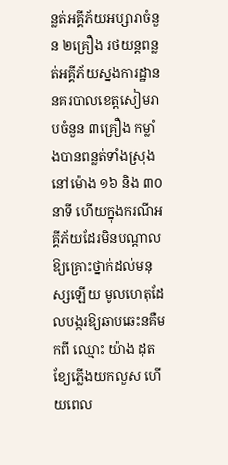ន្លត់អគ្គីភ័យអប្សារាចំនួន ២គ្រឿង រថយន្តពន្លត់អគ្គីភ័យស្នងការដ្ឋាននគរបាលខេត្តសៀមរាបចំនួន ៣គ្រឿង កម្លាំងបានពន្លត់ទាំងស្រុងនៅម៉ោង ១៦ និង ៣០ នាទី ហើយក្នុងករណីអគ្គីភ័យដែរមិនបណ្តាលឱ្យគ្រោះថ្នាក់ដល់មនុស្សឡើយ មូលហេតុដែលបង្ករឱ្យឆាបឆេះនគឺមកពី ឈ្មោះ យ៉ាង ដុតខ្យែភ្លើងយកលួស ហើយពេល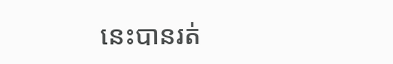នេះបានរត់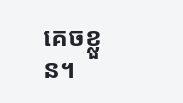គេចខ្លួន។